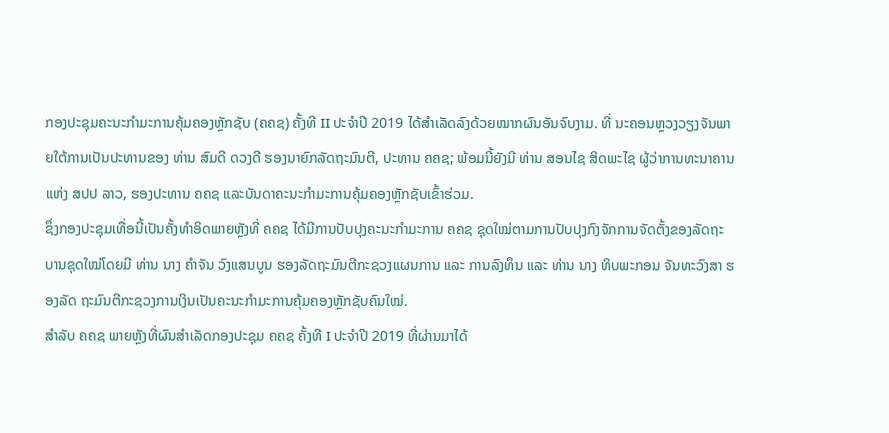ກອງປະຊຸມຄະນະກໍາມະການຄຸ້ມຄອງຫຼັກຊັບ (ຄຄຊ) ຄັ້ງທີ II ປະຈໍາປີ 2019 ໄດ້ສຳເລັດລົງດ້ວຍໝາກຜົນອັນຈົບງາມ. ທີ່ ນະຄອນຫຼວງວຽງຈັນພາຍໃຕ້ການເປັນປະທານຂອງ ທ່ານ ສົມດີ ດວງດີ ຮອງນາຍົກລັດຖະມົນຕີ, ປະທານ ຄຄຊ; ພ້ອມນີ້ຍັງມີ ທ່ານ ສອນໄຊ ສິດພະໄຊ ຜູ້ວ່າການທະນາຄານແຫ່ງ ສປປ ລາວ, ຮອງປະທານ ຄຄຊ ແລະບັນດາຄະນະກໍາມະການຄຸ້ມຄອງຫຼັກຊັບເຂົ້າຮ່ວມ.
ຊຶ່ງກອງປະຊຸມເທື່ອນີ້ເປັນຄັ້ງທໍາອິດພາຍຫຼັງທີ່ ຄຄຊ ໄດ້ມີການປັບປຸງຄະນະກໍາມະການ ຄຄຊ ຊຸດໃໝ່ຕາມການປັບປຸງກົງຈັກການຈັດຕັ້ງຂອງລັດຖະ ບານຊຸດໃໝ່ໂດຍມີ ທ່ານ ນາງ ຄຳຈັນ ວົງແສນບູນ ຮອງລັດຖະມົນຕີກະຊວງແຜນການ ແລະ ການລົງທຶນ ແລະ ທ່ານ ນາງ ທິບພະກອນ ຈັນທະວົງສາ ຮອງລັດ ຖະມົນຕີກະຊວງການເງິນເປັນຄະນະກໍາມະການຄຸ້ມຄອງຫຼັກຊັບຄົນໃໝ່.
ສຳລັບ ຄຄຊ ພາຍຫຼັງທີ່ຜົນສຳເລັດກອງປະຊຸມ ຄຄຊ ຄັ້ງທີ I ປະຈໍາປີ 2019 ທີ່ຜ່ານມາໄດ້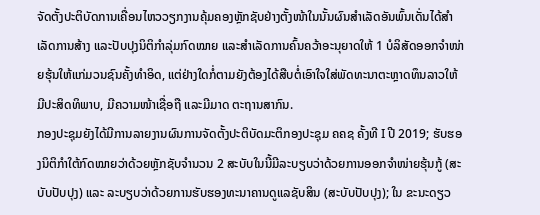ຈັດຕັ້ງປະຕິບັດການເຄື່ອນໄຫວວຽກງານຄຸ້ມຄອງຫຼັກຊັບຢ່າງຕັ້ງໜ້າໃນນັ້ນຜົນສໍາເລັດອັນພົ້ນເດັ່ນໄດ້ສຳເລັດການສ້າງ ແລະປັບປຸງນິຕິກຳລຸ່ມກົດໝາຍ ແລະສຳເລັດການຄົ້ນຄວ້າອະນຸຍາດໃຫ້ 1 ບໍລິສັດອອກຈຳໜ່າຍຮຸ້ນໃຫ້ແກ່ມວນຊົນຄັ້ງທຳອິດ, ແຕ່ຢ່າງໃດກໍ່ຕາມຍັງຕ້ອງໄດ້ສືບຕໍ່ເອົາໃຈໃສ່ພັດທະນາຕະຫຼາດທຶນລາວໃຫ້ມີປະສິດທິພາບ, ມີຄວາມໜ້າເຊື່ອຖື ແລະມີມາດ ຕະຖານສາກົນ.
ກອງປະຊຸມຍັງໄດ້ມີການລາຍງານຜົນການຈັດຕັ້ງປະຕິບັດມະຕິກອງປະຊຸມ ຄຄຊ ຄັ້ງທີ I ປີ 2019; ຮັບຮອງນິຕິກຳໃຕ້ກົດໝາຍວ່າດ້ວຍຫຼັກຊັບຈຳນວນ 2 ສະບັບໃນນີ້ມີລະບຽບວ່າດ້ວຍການອອກຈຳໜ່າຍຮຸ້ນກູ້ (ສະບັບປັບປຸງ) ແລະ ລະບຽບວ່າດ້ວຍການຮັບຮອງທະນາຄານດູແລຊັບສິນ (ສະບັບປັບປຸງ); ໃນ ຂະນະດຽວ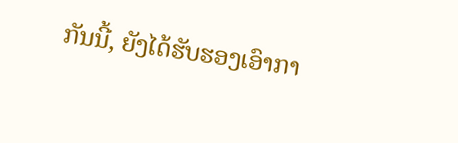ກັນນີ້, ຍັງໄດ້ຮັບຮອງເອົາກາ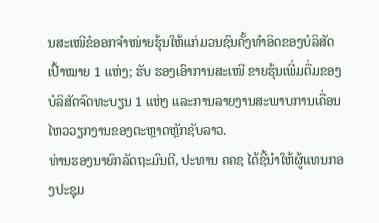ນສະເໜີຂໍອອກຈຳໜ່າຍຮຸ້ນໃຫ້ແກ່ມວນຊົນຄັ້ງທຳອິດຂອງບໍລິສັດເປົ້າໝາຍ 1 ແຫ່ງ; ຮັບ ຮອງເອົາການສະເໜີ ຂາຍຮຸ້ນເພີ່ມຕື່ມຂອງບໍລິສັດຈົດທະບຽນ 1 ແຫ່ງ ແລະການລາຍງານສະພາບການເຄື່ອນ ໄຫວວຽກງານຂອງຕະຫຼາດຫຼັກຊັບລາວ.
ທ່ານຮອງນາຍົກລັດຖະມົນຕີ, ປະທານ ຄຄຊ ໄດ້ຊີ້ນຳໃຫ້ຜູ້ແທນກອງປະຊຸມ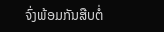ຈົ່ງພ້ອມກັນສືບຕໍ່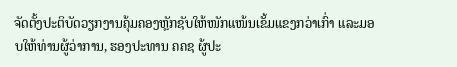ຈັດຕັ້ງປະຕິບັດວຽກງານຄຸ້ມຄອງຫຼັກຊັບໃຫ້ໜັກແໜ້ນເຂັ້ມແຂງກວ່າເກົ່າ ແລະມອບໃຫ້ທ່ານຜູ້ວ່າການ, ຮອງປະທານ ຄຄຊ ຜູ້ປະ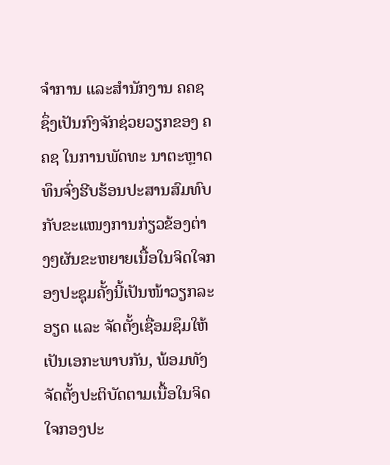ຈຳການ ແລະສໍານັກງານ ຄຄຊ ຊຶ່ງເປັນກົງຈັກຊ່ວຍວຽກຂອງ ຄຄຊ ໃນການພັດທະ ນາຕະຫຼາດທຶນຈົ່ງຮີບຮ້ອນປະສານສົມທົບກັບຂະແໜງການກ່ຽວຂ້ອງຕ່າງໆຜັນຂະຫຍາຍເນື້ອໃນຈິດໃຈກອງປະຊຸມຄັ້ງນີ້ເປັນໜ້າວຽກລະອຽດ ແລະ ຈັດຕັ້ງເຊື່ອມຊຶມໃຫ້ເປັນເອກະພາບກັນ, ພ້ອມທັງຈັດຕັ້ງປະຕິບັດຕາມເນື້ອໃນຈິດໃຈກອງປະ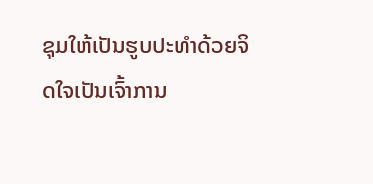ຊຸມໃຫ້ເປັນຮູບປະທໍາດ້ວຍຈິດໃຈເປັນເຈົ້າການ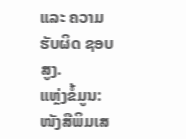ແລະ ຄວາມຮັບຜິດ ຊອບສູງ.
ແຫຼ່ງຂໍ້ມູນ: ໜັງສືພິມເສ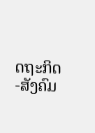ດຖະກິດ-ສັງຄົມ